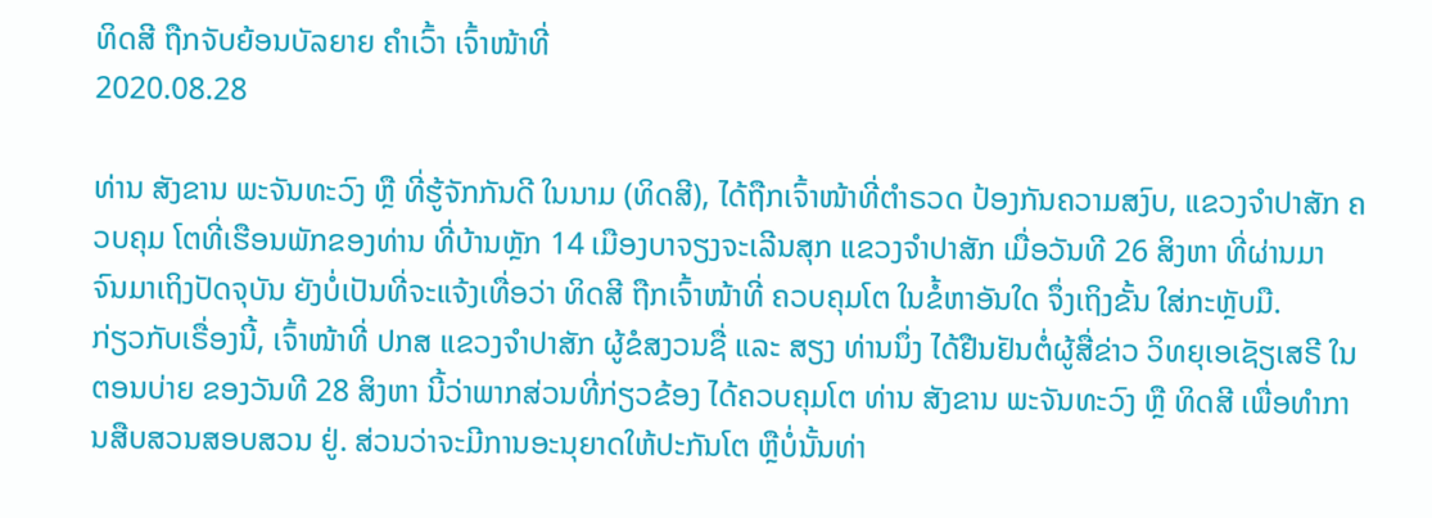ທິດສີ ຖືກຈັບຍ້ອນບັລຍາຍ ຄໍາເວົ້າ ເຈົ້າໜ້າທີ່
2020.08.28

ທ່ານ ສັງຂານ ພະຈັນທະວົງ ຫຼື ທີ່ຮູ້ຈັກກັນດີ ໃນນາມ (ທິດສີ), ໄດ້ຖືກເຈົ້າໜ້າທີ່ຕຳຣວດ ປ້ອງກັນຄວາມສງົບ, ແຂວງຈຳປາສັກ ຄວບຄຸມ ໂຕທີ່ເຮືອນພັກຂອງທ່ານ ທີ່ບ້ານຫຼັກ 14 ເມືອງບາຈຽງຈະເລີນສຸກ ແຂວງຈຳປາສັກ ເມື່ອວັນທີ 26 ສິງຫາ ທີ່ຜ່ານມາ ຈົນມາເຖິງປັດຈຸບັນ ຍັງບໍ່ເປັນທີ່ຈະແຈ້ງເທື່ອວ່າ ທິດສີ ຖືກເຈົ້າໜ້າທີ່ ຄວບຄຸມໂຕ ໃນຂໍ້ຫາອັນໃດ ຈຶ່ງເຖິງຂັ້ນ ໃສ່ກະຫຼັບມື.
ກ່ຽວກັບເຣື່ອງນີ້, ເຈົ້າໜ້າທີ່ ປກສ ແຂວງຈຳປາສັກ ຜູ້ຂໍສງວນຊື່ ແລະ ສຽງ ທ່ານນຶ່ງ ໄດ້ຢືນຢັນຕໍ່ຜູ້ສື່ຂ່າວ ວິທຍຸເອເຊັຽເສຣີ ໃນຕອນບ່າຍ ຂອງວັນທີ 28 ສິງຫາ ນີ້ວ່າພາກສ່ວນທີ່ກ່ຽວຂ້ອງ ໄດ້ຄວບຄຸມໂຕ ທ່ານ ສັງຂານ ພະຈັນທະວົງ ຫຼື ທິດສີ ເພື່ອທຳການສືບສວນສອບສວນ ຢູ່. ສ່ວນວ່າຈະມີການອະນຸຍາດໃຫ້ປະກັນໂຕ ຫຼືບໍ່ນັ້ນທ່າ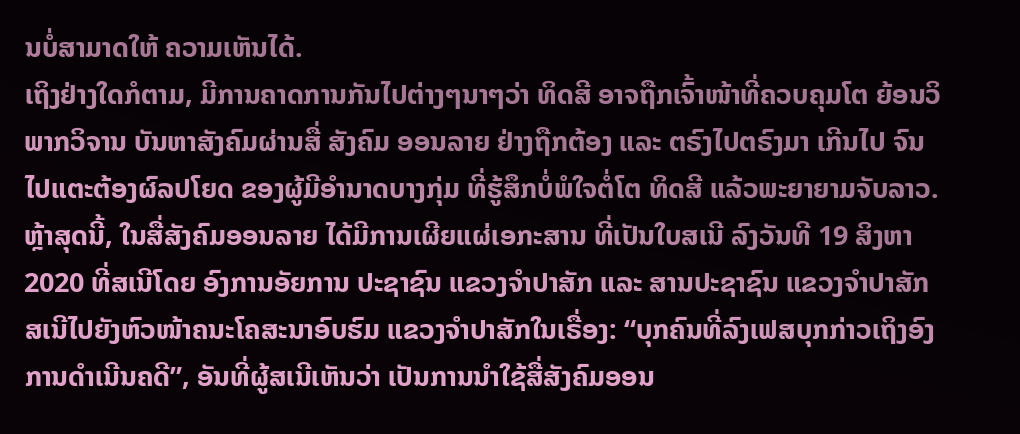ນບໍ່ສາມາດໃຫ້ ຄວາມເຫັນໄດ້.
ເຖິງຢ່າງໃດກໍຕາມ, ມີການຄາດການກັນໄປຕ່າງໆນາໆວ່າ ທິດສີ ອາຈຖືກເຈົ້າໜ້າທີ່ຄວບຄຸມໂຕ ຍ້ອນວິພາກວິຈານ ບັນຫາສັງຄົມຜ່ານສື່ ສັງຄົມ ອອນລາຍ ຢ່າງຖືກຕ້ອງ ແລະ ຕຣົງໄປຕຣົງມາ ເກີນໄປ ຈົນໄປແຕະຕ້ອງຜົລປໂຍດ ຂອງຜູ້ມີອຳນາດບາງກຸ່ມ ທີ່ຮູ້ສຶກບໍ່ພໍໃຈຕໍ່ໂຕ ທິດສີ ແລ້ວພະຍາຍາມຈັບລາວ.
ຫຼ້າສຸດນີ້, ໃນສື່ສັງຄົມອອນລາຍ ໄດ້ມີການເຜີຍແຜ່ເອກະສານ ທີ່ເປັນໃບສເນີ ລົງວັນທີ 19 ສິງຫາ 2020 ທີ່ສເນີໂດຍ ອົງການອັຍການ ປະຊາຊົນ ແຂວງຈຳປາສັກ ແລະ ສານປະຊາຊົນ ແຂວງຈຳປາສັກ ສເນີໄປຍັງຫົວໜ້າຄນະໂຄສະນາອົບຮົມ ແຂວງຈຳປາສັກໃນເຣື່ອງ: “ບຸກຄົນທີ່ລົງເຟສບຸກກ່າວເຖິງອົງການດຳເນີນຄດີ”, ອັນທີ່ຜູ້ສເນີເຫັນວ່າ ເປັນການນຳໃຊ້ສື່ສັງຄົມອອນ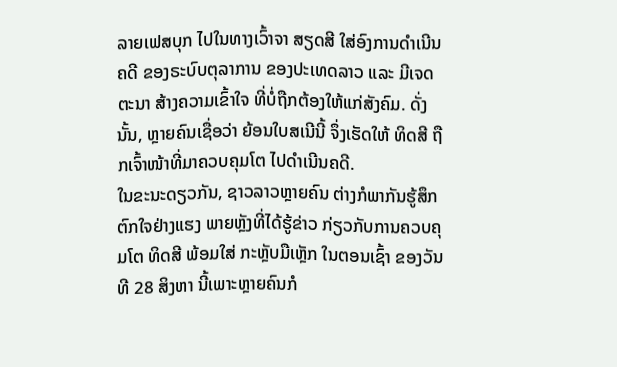ລາຍເຟສບຸກ ໄປໃນທາງເວົ້າຈາ ສຽດສີ ໃສ່ອົງການດຳເນີນຄດີ ຂອງຣະບົບຕຸລາການ ຂອງປະເທດລາວ ແລະ ມີເຈດຕະນາ ສ້າງຄວາມເຂົ້າໃຈ ທີ່ບໍ່ຖືກຕ້ອງໃຫ້ແກ່ສັງຄົມ. ດັ່ງນັ້ນ, ຫຼາຍຄົນເຊື່ອວ່າ ຍ້ອນໃບສເນີນີ້ ຈຶ່ງເຮັດໃຫ້ ທິດສີ ຖືກເຈົ້າໜ້າທີ່ມາຄວບຄຸມໂຕ ໄປດຳເນີນຄດີ.
ໃນຂະນະດຽວກັນ, ຊາວລາວຫຼາຍຄົນ ຕ່າງກໍພາກັນຮູ້ສຶກຕົກໃຈຢ່າງແຮງ ພາຍຫຼັງທີ່ໄດ້ຮູ້ຂ່າວ ກ່ຽວກັບການຄວບຄຸມໂຕ ທິດສີ ພ້ອມໃສ່ ກະຫຼັບມືເຫຼັກ ໃນຕອນເຊົ້າ ຂອງວັນທີ 28 ສິງຫາ ນີ້ເພາະຫຼາຍຄົນກໍ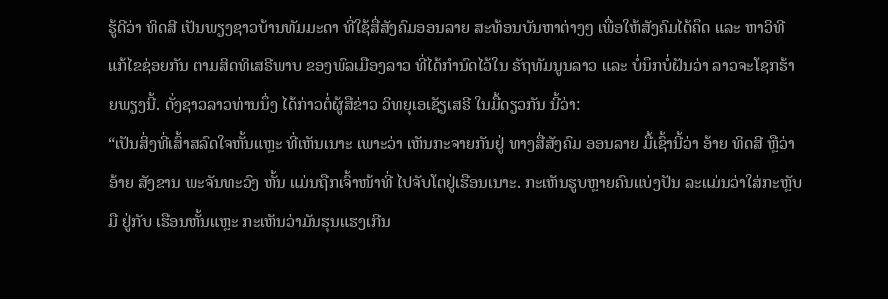ຮູ້ດີວ່າ ທິດສີ ເປັນພຽງຊາວບ້ານທັມມະດາ ທີ່ໃຊ້ສື່ສັງຄົມອອນລາຍ ສະທ້ອນບັນຫາຕ່າງໆ ເພື່ອໃຫ້ສັງຄົມໄດ້ຄຶດ ແລະ ຫາວິທີແກ້ໄຂຊ່ອຍກັນ ຕາມສິດທິເສຣີພາບ ຂອງພົລເມືອງລາວ ທີ່ໄດ້ກຳນົດໄວ້ໃນ ຣັຖທັມນູນລາວ ແລະ ບໍ່ນຶກບໍ່ຝັນວ່າ ລາວຈະໂຊກຮ້າຍພຽງນີ້. ດັ່ງຊາວລາວທ່ານນຶ່ງ ໄດ້ກ່າວຕໍ່ຜູ້ສືຂ່າວ ວິທຍຸເອເຊັຽເສຣີ ໃນມື້ດຽວກັນ ນີ້ວ່າ:
“ເປັນສິ່ງທີ່ເສົ້າສລົດໃຈຫັ້ນແຫຼະ ທີ່ເຫັນເນາະ ເພາະວ່າ ເຫັນກະຈາຍກັນຢູ່ ທາງສື່ສັງຄົມ ອອນລາຍ ມື້ເຊົ້ານີ້ວ່າ ອ້າຍ ທິດສີ ຫຼືວ່າອ້າຍ ສັງຂານ ພະຈັນທະວົງ ຫັ້ນ ແມ່ນຖືກເຈົ້າໜ້າທີ່ ໄປຈັບໂຕຢູ່ເຮືອນເນາະ. ກະເຫັນຮູບຫຼາຍຄົນແບ່ງປັນ ລະແມ່ນວ່າໃສ່ກະຫຼັບມື ຢູ່ກັບ ເຮືອນຫັ້ນແຫຼະ ກະເຫັນວ່າມັນຮຸນແຮງເກີນ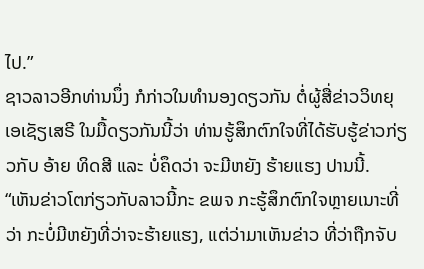ໄປ.”
ຊາວລາວອີກທ່ານນຶ່ງ ກໍກ່າວໃນທຳນອງດຽວກັນ ຕໍ່ຜູ້ສື່ຂ່າວວິທຍຸເອເຊັຽເສຣີ ໃນມື້ດຽວກັນນີ້ວ່າ ທ່ານຮູ້ສຶກຕົກໃຈທີ່ໄດ້ຮັບຮູ້ຂ່າວກ່ຽວກັບ ອ້າຍ ທິດສີ ແລະ ບໍ່ຄຶດວ່າ ຈະມີຫຍັງ ຮ້າຍແຮງ ປານນີ້.
“ເຫັນຂ່າວໂຕກ່ຽວກັບລາວນີ້ກະ ຂພຈ ກະຮູ້ສຶກຕົກໃຈຫຼາຍເນາະທີ່ວ່າ ກະບໍ່ມີຫຍັງທີ່ວ່າຈະຮ້າຍແຮງ, ແຕ່ວ່າມາເຫັນຂ່າວ ທີ່ວ່າຖືກຈັບ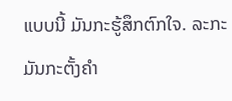ແບບນີ້ ມັນກະຮູ້ສຶກຕົກໃຈ. ລະກະມັນກະຕັ້ງຄຳ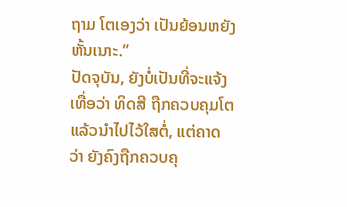ຖາມ ໂຕເອງວ່າ ເປັນຍ້ອນຫຍັງຫັ້ນເນາະ.”
ປັດຈຸບັນ, ຍັງບໍ່ເປັນທີ່ຈະແຈ້ງເທື່ອວ່າ ທິດສີ ຖືກຄວບຄຸມໂຕ ແລ້ວນຳໄປໄວ້ໃສຕໍ່, ແຕ່ຄາດວ່າ ຍັງຄົງຖືກຄວບຄຸ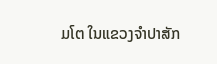ມໂຕ ໃນແຂວງຈຳປາສັກ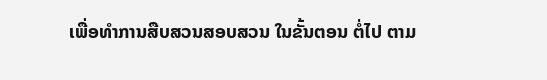ເພື່ອທຳການສືບສວນສອບສວນ ໃນຂັ້ນຕອນ ຕໍ່ໄປ ຕາມ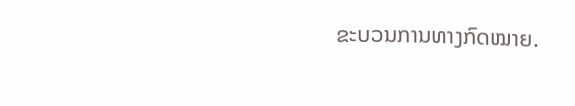ຂະບວນການທາງກົດໝາຍ.